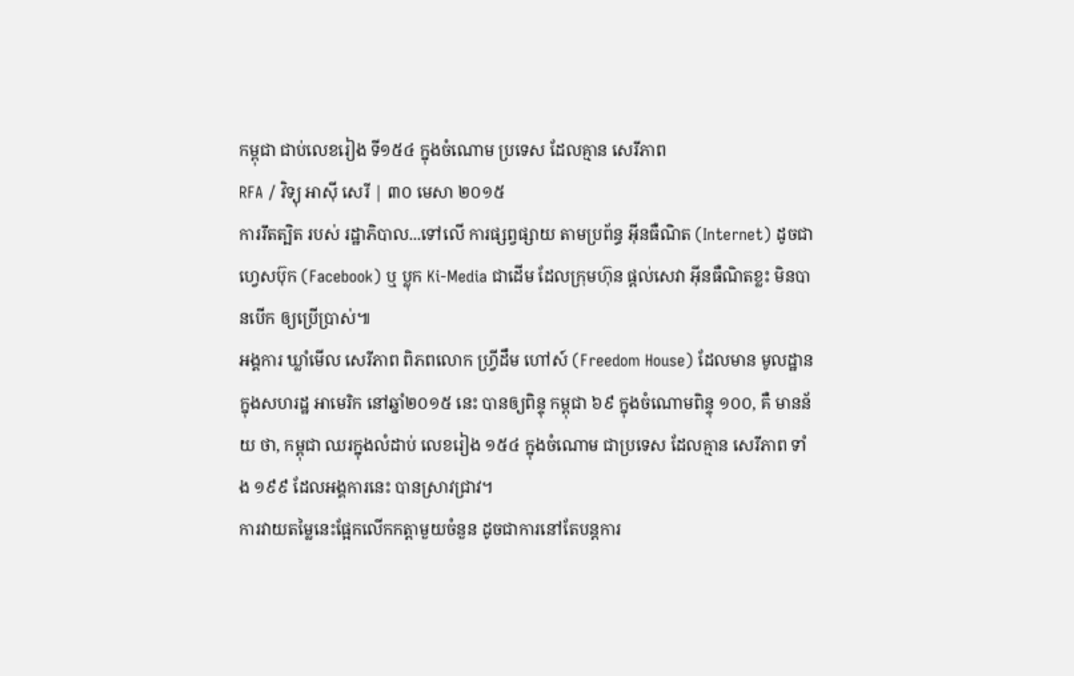កម្ពុជា ជាប់លេខរៀង ទី១៥៤ ក្នុងចំណោម ប្រទេស ដែលគ្មាន សេរីភាព
RFA / វិទ្យុ អាស៊ី សេរី | ៣០ មេសា ២០១៥
ការរឹតត្បិត របស់ រដ្ឋាភិបាល...ទៅលើ ការផ្សព្វផ្សាយ តាមប្រព័ន្ធ អ៊ីនធឺណិត (Internet) ដូចជាហ្វេសប៊ុក (Facebook) ឬ ប្លុក Ki-Media ជាដើម ដែលក្រុមហ៊ុន ផ្ដល់សេវា អ៊ីនធឺណិតខ្លះ មិនបានបើក ឲ្យប្រើប្រាស់៕
អង្គការ ឃ្លាំមើល សេរីភាព ពិភពលោក ហ្វ្រីដឹម ហៅស៍ (Freedom House) ដែលមាន មូលដ្ឋាន ក្នុងសហរដ្ឋ អាមេរិក នៅឆ្នាំ២០១៥ នេះ បានឲ្យពិន្ទុ កម្ពុជា ៦៩ ក្នុងចំណោមពិន្ទុ ១០០, គឺ មានន័យ ថា, កម្ពុជា ឈរក្នុងលំដាប់ លេខរៀង ១៥៤ ក្នុងចំណោម ជាប្រទេស ដែលគ្មាន សេរីភាព ទាំង ១៩៩ ដែលអង្គការនេះ បានស្រាវជ្រាវ។
ការវាយតម្លៃនេះផ្អែកលើកកត្តាមួយចំនួន ដូចជាការនៅតែបន្តការ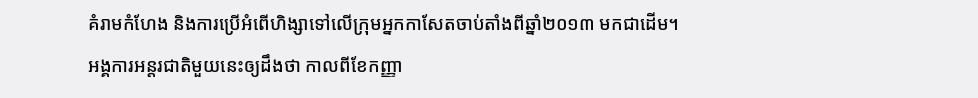គំរាមកំហែង និងការប្រើអំពើហិង្សាទៅលើក្រុមអ្នកកាសែតចាប់តាំងពីឆ្នាំ២០១៣ មកជាដើម។
អង្គការអន្តរជាតិមួយនេះឲ្យដឹងថា កាលពីខែកញ្ញា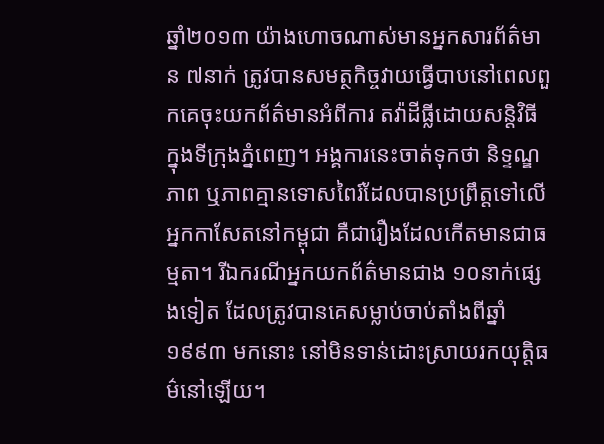ឆ្នាំ២០១៣ យ៉ាងហោចណាស់មានអ្នកសារព័ត៌មាន ៧នាក់ ត្រូវបានសមត្ថកិច្ចវាយធ្វើបាបនៅពេលពួកគេចុះយកព័ត៌មានអំពីការ តវ៉ាដីធ្លីដោយសន្តិវិធីក្នុងទីក្រុងភ្នំពេញ។ អង្គការនេះចាត់ទុកថា និទ្ទណ្ឌភាព ឬភាពគ្មានទោសពៃរ៍ដែលបានប្រព្រឹត្តទៅលើអ្នកកាសែតនៅកម្ពុជា គឺជារឿងដែលកើតមានជាធម្មតា។ រីឯករណីអ្នកយកព័ត៌មានជាង ១០នាក់ផ្សេងទៀត ដែលត្រូវបានគេសម្លាប់ចាប់តាំងពីឆ្នាំ១៩៩៣ មកនោះ នៅមិនទាន់ដោះស្រាយរកយុត្តិធម៌នៅឡើយ។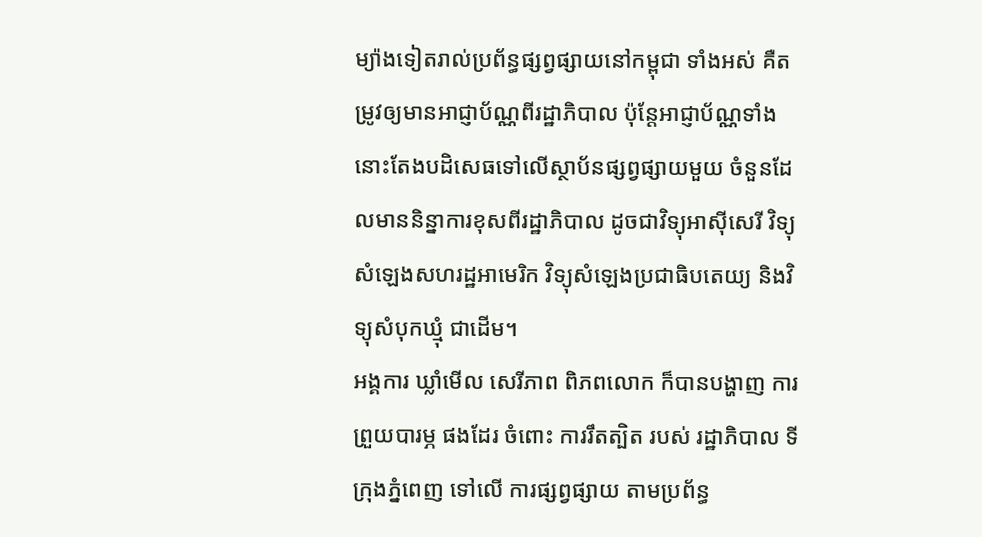ម្យ៉ាងទៀតរាល់ប្រព័ន្ធផ្សព្វផ្សាយនៅកម្ពុជា ទាំងអស់ គឺតម្រូវឲ្យមានអាជ្ញាប័ណ្ណពីរដ្ឋាភិបាល ប៉ុន្តែអាជ្ញាប័ណ្ណទាំងនោះតែងបដិសេធទៅលើស្ថាប័នផ្សព្វផ្សាយមួយ ចំនួនដែលមាននិន្នាការខុសពីរដ្ឋាភិបាល ដូចជាវិទ្យុអាស៊ីសេរី វិទ្យុសំឡេងសហរដ្ឋអាមេរិក វិទ្យុសំឡេងប្រជាធិបតេយ្យ និងវិទ្យុសំបុកឃ្មុំ ជាដើម។
អង្គការ ឃ្លាំមើល សេរីភាព ពិភពលោក ក៏បានបង្ហាញ ការព្រួយបារម្ភ ផងដែរ ចំពោះ ការរឹតត្បិត របស់ រដ្ឋាភិបាល ទីក្រុងភ្នំពេញ ទៅលើ ការផ្សព្វផ្សាយ តាមប្រព័ន្ធ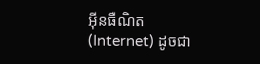អ៊ីនធឺណិត (Internet) ដូចជា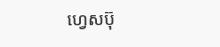ហ្វេសប៊ុ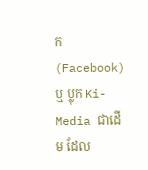ក (Facebook) ឬ ប្លុក Ki-Media ជាដើម ដែល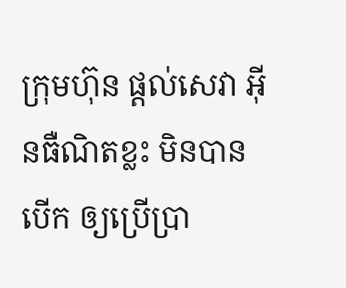ក្រុមហ៊ុន ផ្ដល់សេវា អ៊ីនធឺណិតខ្លះ មិនបានបើក ឲ្យប្រើប្រា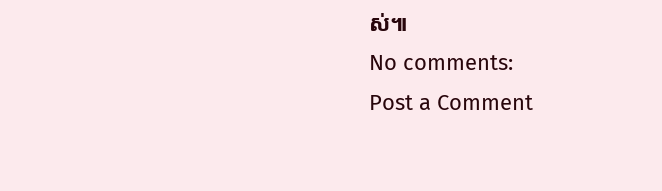ស់៕
No comments:
Post a Comment